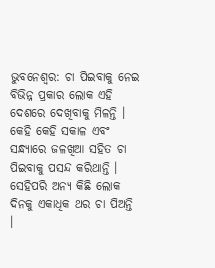ଭୁବନେଶ୍ୱର: ଚା ପିଇବାକୁ ନେଇ ବିଭିନ୍ନ ପ୍ରକାର ଲୋକ ଏହି ଦେଶରେ ଦେଖିବାକୁ ମିଳନ୍ତି । କେହି କେହି ସକାଳ ଏବଂ ସନ୍ଧ୍ୟାରେ ଜଳଖିଆ ସହିତ ଚା ପିଇବାକୁ ପସନ୍ଦ କରିଥାନ୍ତି । ସେହିପରି ଅନ୍ୟ କିଛି ଲୋକ ଦିନକୁ ଏକାଧିକ ଥର ଚା ପିଅନ୍ତି ।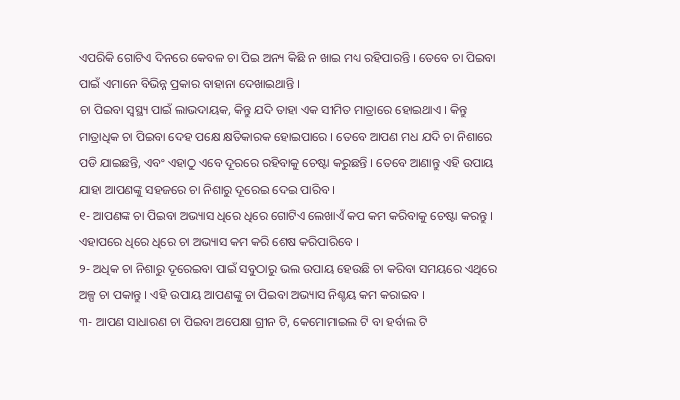ଏପରିକି ଗୋଟିଏ ଦିନରେ କେବଳ ଚା ପିଇ ଅନ୍ୟ କିଛି ନ ଖାଇ ମଧ୍ୟ ରହିପାରନ୍ତି । ତେବେ ଚା ପିଇବା ପାଇଁ ଏମାନେ ବିଭିନ୍ନ ପ୍ରକାର ବାହାନା ଦେଖାଇଥାନ୍ତି ।
ଚା ପିଇବା ସ୍ୱସ୍ଥ୍ୟ ପାଇଁ ଲାଭଦାୟକ, କିନ୍ତୁ ଯଦି ତାହା ଏକ ସୀମିତ ମାତ୍ରାରେ ହୋଇଥାଏ । କିନ୍ତୁ ମାତ୍ରାଧିକ ଚା ପିଇବା ଦେହ ପକ୍ଷେ କ୍ଷତିକାରକ ହୋଇପାରେ । ତେବେ ଆପଣ ମଧ ଯଦି ଚା ନିଶାରେ ପଡି ଯାଇଛନ୍ତି, ଏବଂ ଏହାଠୁ ଏବେ ଦୂରରେ ରହିବାକୁ ଚେଷ୍ଟା କରୁଛନ୍ତି । ତେବେ ଆଣାନ୍ତୁ ଏହି ଉପାୟ ଯାହା ଆପଣଙ୍କୁ ସହଜରେ ଚା ନିଶାରୁ ଦୂରେଇ ଦେଇ ପାରିବ ।
୧- ଆପଣଙ୍କ ଚା ପିଇବା ଅଭ୍ୟାସ ଧିରେ ଧିରେ ଗୋଟିଏ ଲେଖାଏଁ କପ କମ କରିବାକୁ ଚେଷ୍ଟା କରନ୍ତୁ । ଏହାପରେ ଧିରେ ଧିରେ ଚା ଅଭ୍ୟାସ କମ କରି ଶେଷ କରିପାରିବେ ।
୨- ଅଧିକ ଚା ନିଶାରୁ ଦୂରେଇବା ପାଇଁ ସବୁଠାରୁ ଭଲ ଉପାୟ ହେଉଛି ଚା କରିବା ସମୟରେ ଏଥିରେ ଅଳ୍ପ ଚା ପକାନ୍ତୁ । ଏହି ଉପାୟ ଆପଣଙ୍କୁ ଚା ପିଇବା ଅଭ୍ୟାସ ନିଶ୍ଚୟ କମ କରାଇବ ।
୩- ଆପଣ ସାଧାରଣ ଚା ପିଇବା ଅପେକ୍ଷା ଗ୍ରୀନ ଟି, କେମୋମାଇଲ ଟି ବା ହର୍ବାଲ ଟି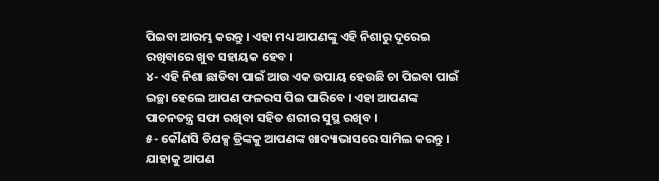ପିଇବା ଆରମ୍ଭ କରନ୍ତୁ । ଏହା ମଧ୍ୟ ଆପଣଙ୍କୁ ଏହି ନିଶାରୁ ଦୂରେଇ ରଖିବାରେ ଖୁବ ସହାୟକ ହେବ ।
୪- ଏହି ନିଶା ଛାଡିବା ପାଇଁ ଆଉ ଏକ ଉପାୟ ହେଉଛି ଚା ପିଇବା ପାଇଁ ଇଚ୍ଛା ହେଲେ ଆପଣ ଫଳରସ ପିଇ ପାରିବେ । ଏହା ଆପଣଙ୍କ ପାଚନତନ୍ତ୍ର ସଫା ରଖିବା ସହିତ ଶରୀର ସୁସ୍ଥ ରଖିବ ।
୫- କୌଣସି ଡିଯକ୍ସ ଡ୍ରିଙ୍କକୁ ଆପଣଙ୍କ ଖାଦ୍ୟାଭାସରେ ସାମିଲ କରନ୍ତୁ । ଯାହାକୁ ଆପଣ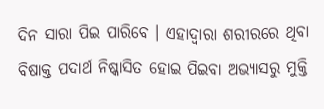ଦିନ ସାରା ପିଇ ପାରିବେ । ଏହାଦ୍ୱାରା ଶରୀରରେ ଥିବା ବିଷାକ୍ତ ପଦାର୍ଥ ନିଷ୍କାସିତ ହୋଇ ପିଇବା ଅଭ୍ୟାସରୁ ମୁକ୍ତି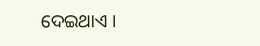ଦେଇଥାଏ ।